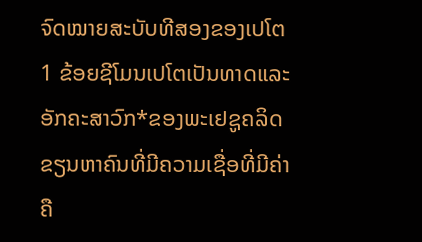ຈົດໝາຍສະບັບທີສອງຂອງເປໂຕ
1 ຂ້ອຍຊີໂມນເປໂຕເປັນທາດແລະອັກຄະສາວົກ*ຂອງພະເຢຊູຄລິດຂຽນຫາຄົນທີ່ມີຄວາມເຊື່ອທີ່ມີຄ່າຄື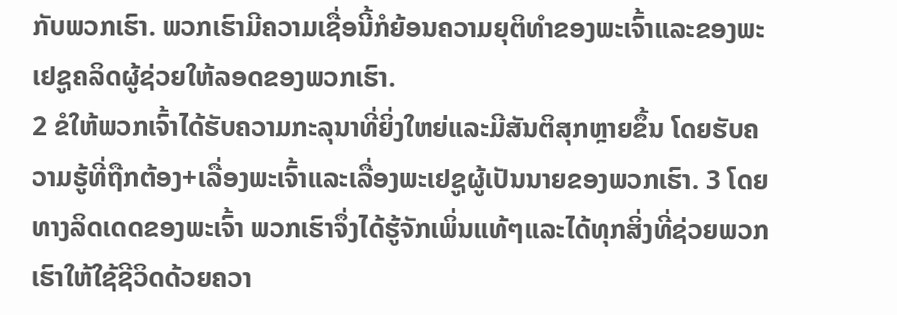ກັບພວກເຮົາ. ພວກເຮົາມີຄວາມເຊື່ອນີ້ກໍຍ້ອນຄວາມຍຸຕິທຳຂອງພະເຈົ້າແລະຂອງພະເຢຊູຄລິດຜູ້ຊ່ວຍໃຫ້ລອດຂອງພວກເຮົາ.
2 ຂໍໃຫ້ພວກເຈົ້າໄດ້ຮັບຄວາມກະລຸນາທີ່ຍິ່ງໃຫຍ່ແລະມີສັນຕິສຸກຫຼາຍຂຶ້ນ ໂດຍຮັບຄວາມຮູ້ທີ່ຖືກຕ້ອງ+ເລື່ອງພະເຈົ້າແລະເລື່ອງພະເຢຊູຜູ້ເປັນນາຍຂອງພວກເຮົາ. 3 ໂດຍທາງລິດເດດຂອງພະເຈົ້າ ພວກເຮົາຈຶ່ງໄດ້ຮູ້ຈັກເພິ່ນແທ້ໆແລະໄດ້ທຸກສິ່ງທີ່ຊ່ວຍພວກເຮົາໃຫ້ໃຊ້ຊີວິດດ້ວຍຄວາ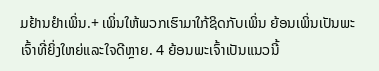ມຢ້ານຢຳເພິ່ນ.+ ເພິ່ນໃຫ້ພວກເຮົາມາໃກ້ຊິດກັບເພິ່ນ ຍ້ອນເພິ່ນເປັນພະເຈົ້າທີ່ຍິ່ງໃຫຍ່ແລະໃຈດີຫຼາຍ. 4 ຍ້ອນພະເຈົ້າເປັນແນວນີ້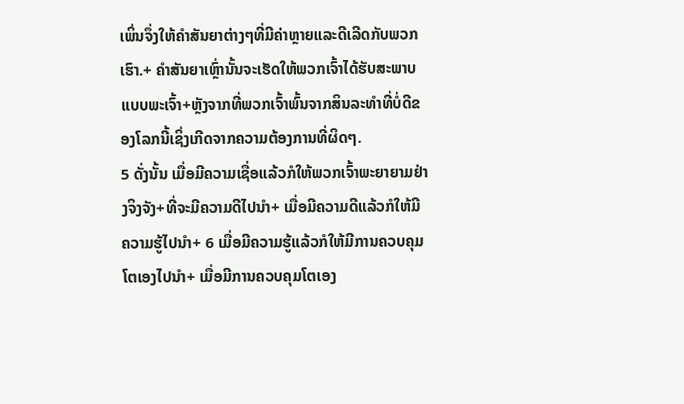ເພິ່ນຈຶ່ງໃຫ້ຄຳສັນຍາຕ່າງໆທີ່ມີຄ່າຫຼາຍແລະດີເລີດກັບພວກເຮົາ.+ ຄຳສັນຍາເຫຼົ່ານັ້ນຈະເຮັດໃຫ້ພວກເຈົ້າໄດ້ຮັບສະພາບແບບພະເຈົ້າ+ຫຼັງຈາກທີ່ພວກເຈົ້າພົ້ນຈາກສິນລະທຳທີ່ບໍ່ດີຂອງໂລກນີ້ເຊິ່ງເກີດຈາກຄວາມຕ້ອງການທີ່ຜິດໆ.
5 ດັ່ງນັ້ນ ເມື່ອມີຄວາມເຊື່ອແລ້ວກໍໃຫ້ພວກເຈົ້າພະຍາຍາມຢ່າງຈິງຈັງ+ທີ່ຈະມີຄວາມດີໄປນຳ+ ເມື່ອມີຄວາມດີແລ້ວກໍໃຫ້ມີຄວາມຮູ້ໄປນຳ+ 6 ເມື່ອມີຄວາມຮູ້ແລ້ວກໍໃຫ້ມີການຄວບຄຸມໂຕເອງໄປນຳ+ ເມື່ອມີການຄວບຄຸມໂຕເອງ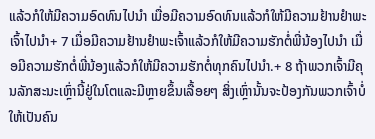ແລ້ວກໍໃຫ້ມີຄວາມອົດທົນໄປນຳ ເມື່ອມີຄວາມອົດທົນແລ້ວກໍໃຫ້ມີຄວາມຢ້ານຢຳພະເຈົ້າໄປນຳ+ 7 ເມື່ອມີຄວາມຢ້ານຢຳພະເຈົ້າແລ້ວກໍໃຫ້ມີຄວາມຮັກຕໍ່ພີ່ນ້ອງໄປນຳ ເມື່ອມີຄວາມຮັກຕໍ່ພີ່ນ້ອງແລ້ວກໍໃຫ້ມີຄວາມຮັກຕໍ່ທຸກຄົນໄປນຳ.+ 8 ຖ້າພວກເຈົ້າມີຄຸນລັກສະນະເຫຼົ່ານີ້ຢູ່ໃນໂຕແລະມີຫຼາຍຂຶ້ນເລື້ອຍໆ ສິ່ງເຫຼົ່ານັ້ນຈະປ້ອງກັນພວກເຈົ້າບໍ່ໃຫ້ເປັນຄົນ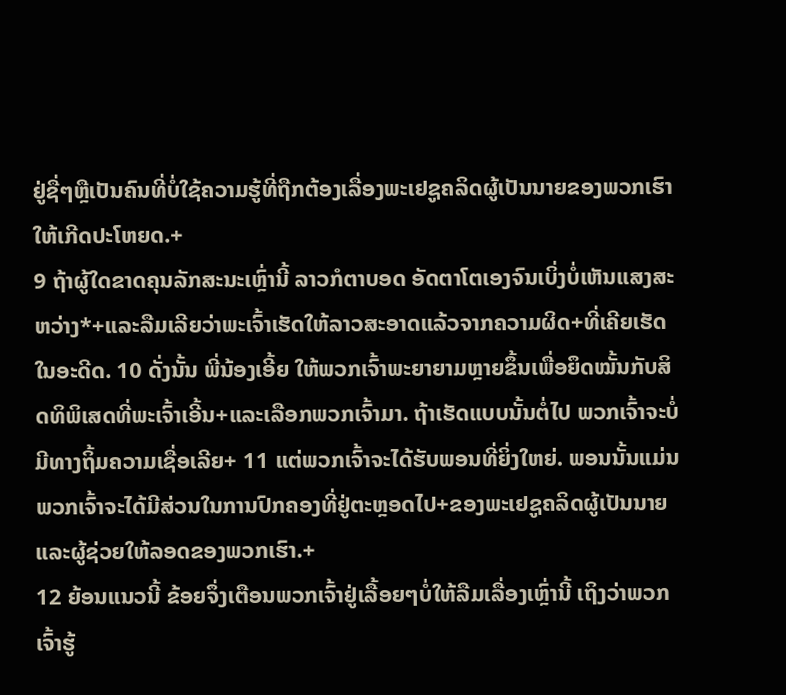ຢູ່ຊື່ໆຫຼືເປັນຄົນທີ່ບໍ່ໃຊ້ຄວາມຮູ້ທີ່ຖືກຕ້ອງເລື່ອງພະເຢຊູຄລິດຜູ້ເປັນນາຍຂອງພວກເຮົາໃຫ້ເກີດປະໂຫຍດ.+
9 ຖ້າຜູ້ໃດຂາດຄຸນລັກສະນະເຫຼົ່ານີ້ ລາວກໍຕາບອດ ອັດຕາໂຕເອງຈົນເບິ່ງບໍ່ເຫັນແສງສະຫວ່າງ*+ແລະລືມເລີຍວ່າພະເຈົ້າເຮັດໃຫ້ລາວສະອາດແລ້ວຈາກຄວາມຜິດ+ທີ່ເຄີຍເຮັດໃນອະດີດ. 10 ດັ່ງນັ້ນ ພີ່ນ້ອງເອີ້ຍ ໃຫ້ພວກເຈົ້າພະຍາຍາມຫຼາຍຂຶ້ນເພື່ອຍຶດໝັ້ນກັບສິດທິພິເສດທີ່ພະເຈົ້າເອີ້ນ+ແລະເລືອກພວກເຈົ້າມາ. ຖ້າເຮັດແບບນັ້ນຕໍ່ໄປ ພວກເຈົ້າຈະບໍ່ມີທາງຖິ້ມຄວາມເຊື່ອເລີຍ+ 11 ແຕ່ພວກເຈົ້າຈະໄດ້ຮັບພອນທີ່ຍິ່ງໃຫຍ່. ພອນນັ້ນແມ່ນພວກເຈົ້າຈະໄດ້ມີສ່ວນໃນການປົກຄອງທີ່ຢູ່ຕະຫຼອດໄປ+ຂອງພະເຢຊູຄລິດຜູ້ເປັນນາຍແລະຜູ້ຊ່ວຍໃຫ້ລອດຂອງພວກເຮົາ.+
12 ຍ້ອນແນວນີ້ ຂ້ອຍຈຶ່ງເຕືອນພວກເຈົ້າຢູ່ເລື້ອຍໆບໍ່ໃຫ້ລືມເລື່ອງເຫຼົ່ານີ້ ເຖິງວ່າພວກເຈົ້າຮູ້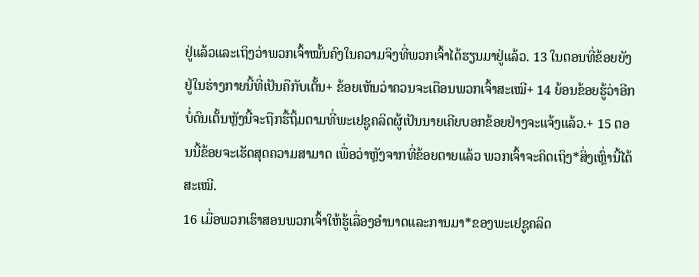ຢູ່ແລ້ວແລະເຖິງວ່າພວກເຈົ້າໝັ້ນຄົງໃນຄວາມຈິງທີ່ພວກເຈົ້າໄດ້ຮຽນມາຢູ່ແລ້ວ. 13 ໃນຕອນທີ່ຂ້ອຍຍັງຢູ່ໃນຮ່າງກາຍນີ້ທີ່ເປັນຄືກັບເຕັ້ນ+ ຂ້ອຍເຫັນວ່າຄວນຈະເຕືອນພວກເຈົ້າສະເໝີ+ 14 ຍ້ອນຂ້ອຍຮູ້ວ່າອີກບໍ່ດົນເຕັ້ນຫຼັງນີ້ຈະຖືກຮື້ຖິ້ມຕາມທີ່ພະເຢຊູຄລິດຜູ້ເປັນນາຍເຄີຍບອກຂ້ອຍຢ່າງຈະແຈ້ງແລ້ວ.+ 15 ຕອນນີ້ຂ້ອຍຈະເຮັດສຸດຄວາມສາມາດ ເພື່ອວ່າຫຼັງຈາກທີ່ຂ້ອຍຕາຍແລ້ວ ພວກເຈົ້າຈະຄິດເຖິງ*ສິ່ງເຫຼົ່ານີ້ໄດ້ສະເໝີ.
16 ເມື່ອພວກເຮົາສອນພວກເຈົ້າໃຫ້ຮູ້ເລື່ອງອຳນາດແລະການມາ*ຂອງພະເຢຊູຄລິດ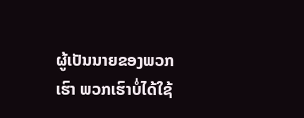ຜູ້ເປັນນາຍຂອງພວກເຮົາ ພວກເຮົາບໍ່ໄດ້ໃຊ້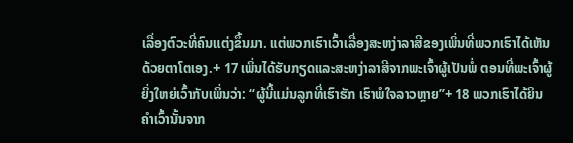ເລື່ອງຕົວະທີ່ຄົນແຕ່ງຂຶ້ນມາ. ແຕ່ພວກເຮົາເວົ້າເລື່ອງສະຫງ່າລາສີຂອງເພິ່ນທີ່ພວກເຮົາໄດ້ເຫັນດ້ວຍຕາໂຕເອງ.+ 17 ເພິ່ນໄດ້ຮັບກຽດແລະສະຫງ່າລາສີຈາກພະເຈົ້າຜູ້ເປັນພໍ່ ຕອນທີ່ພະເຈົ້າຜູ້ຍິ່ງໃຫຍ່ເວົ້າກັບເພິ່ນວ່າ: “ຜູ້ນີ້ແມ່ນລູກທີ່ເຮົາຮັກ ເຮົາພໍໃຈລາວຫຼາຍ”+ 18 ພວກເຮົາໄດ້ຍິນຄຳເວົ້ານັ້ນຈາກ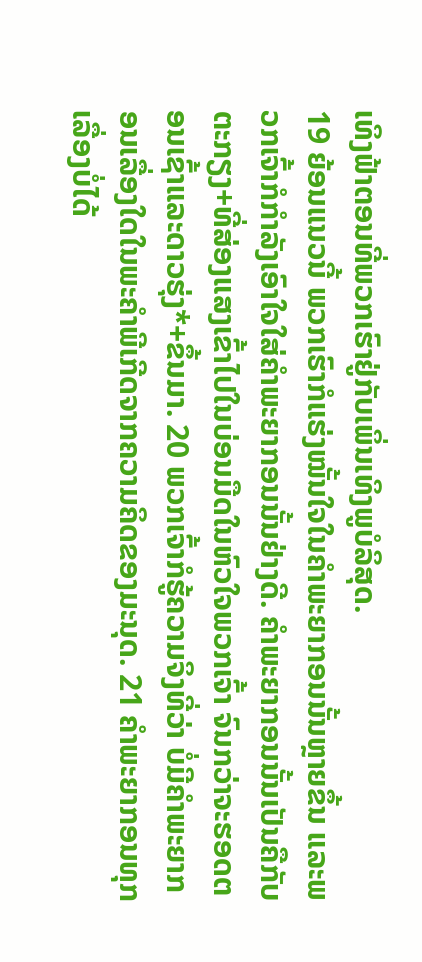ເທິງຟ້າຕອນທີ່ພວກເຮົາຢູ່ກັບເພິ່ນເທິງພູບໍລິສຸດ.
19 ຍ້ອນແນວນີ້ ພວກເຮົາກໍແຮ່ງໝັ້ນໃຈໃນຄຳພະຍາກອນນັ້ນຫຼາຍຂຶ້ນ ແລະພວກເຈົ້າກໍກຳລັງເອົາໃຈໃສ່ຄຳພະຍາກອນນັ້ນຢ່າງດີ. ຄຳພະຍາກອນນັ້ນເປັນຄືກັບຕະກຽງ+ທີ່ສ່ອງແສງເຂົ້າໄປໃນບ່ອນມືດໃນຫົວໃຈພວກເຈົ້າ ຈົນກວ່າຈະຮອດຕອນເຊົ້າແລະດາວຮຸ່ງ*+ຂຶ້ນມາ. 20 ພວກເຈົ້າກໍຮູ້ຄວາມຈິງທີ່ວ່າ ບໍ່ມີຄຳພະຍາກອນເລື່ອງໃດໃນພະຄຳພີເກີດຈາກຄວາມຄິດຂອງມະນຸດ. 21 ຄຳພະຍາກອນທຸກເລື່ອງບໍ່ໄດ້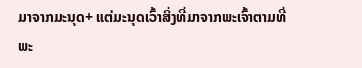ມາຈາກມະນຸດ+ ແຕ່ມະນຸດເວົ້າສິ່ງທີ່ມາຈາກພະເຈົ້າຕາມທີ່ພະ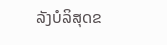ລັງບໍລິສຸດຂ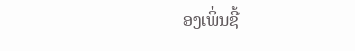ອງເພິ່ນຊີ້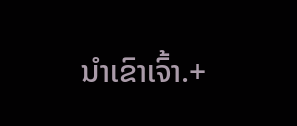ນຳເຂົາເຈົ້າ.+